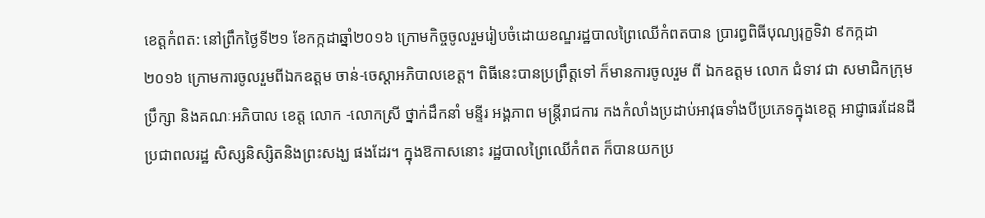ខេត្តកំពត: នៅព្រឹកថ្ងៃទី២១ ខែកក្កដាឆ្នាំ២០១៦ ក្រោមកិច្ចចូលរួមរៀបចំដោយខណ្ឌរដ្ឋបាលព្រៃឈើកំពតបាន ប្រារព្ធពិធីបុណ្យរុក្ខទិវា ៩កក្កដា ២០១៦ ក្រោមការចូលរួមពីឯកឧត្ដម ចាន់-ចេស្តាអភិបាលខេត្ត។ ពិធីនេះបានប្រព្រឹត្តទៅ ក៏មានការចូលរួម ពី ឯកឧត្ដម លោក ជំទាវ ជា សមាជិកក្រុមប្រឹក្សា និងគណៈអភិបាល ខេត្ត លោក -លោកស្រី ថ្នាក់ដឹកនាំ មន្ទីរ អង្គភាព មន្ត្រីរាជការ កងកំលាំងប្រដាប់អាវុធទាំងបីប្រភេទក្នុងខេត្ត អាជ្ញាធរដែនដី ប្រជាពលរដ្ឋ សិស្សនិស្សិតនិងព្រះសង្ឃ ផងដែរ។ ក្នុងឱកាសនោះ រដ្ឋបាលព្រៃឈើកំពត ក៏បានយកប្រ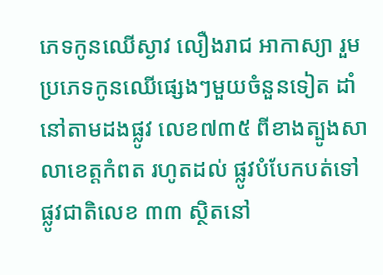ភេទកូនឈើស្ងាវ លឿងរាជ អាកាស្យា រួមប្រភេទកូនឈើផ្សេងៗមួយចំនួនទៀត ដាំនៅតាមដងផ្លូវ លេខ៧៣៥ ពីខាងត្បូងសាលាខេត្តកំពត រហូតដល់ ផ្លូវបំបែកបត់ទៅផ្លូវជាតិលេខ ៣៣ ស្ថិតនៅ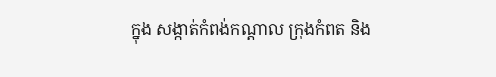ក្នុង សង្កាត់កំពង់កណ្ដាល ក្រុងកំពត និង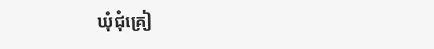ឃុំជុំគ្រៀ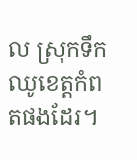ល ស្រុកទឹកឈូខេត្តកំពតផងដែរ។